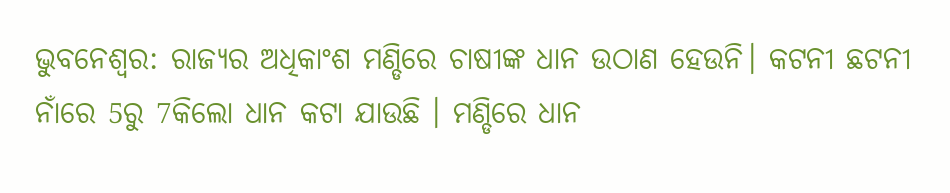ଭୁବନେଶ୍ବର: ରାଜ୍ୟର ଅଧିକାଂଶ ମଣ୍ଡିରେ ଚାଷୀଙ୍କ ଧାନ ଉଠାଣ ହେଉନି। କଟନୀ ଛଟନୀ ନାଁରେ 5ରୁ 7କିଲୋ ଧାନ କଟା ଯାଉଛି । ମଣ୍ଡିରେ ଧାନ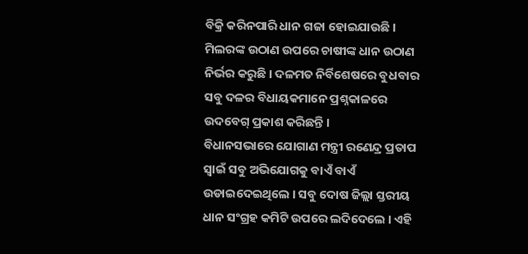ବିକ୍ରି କରିନପାରି ଧାନ ଗଜା ହୋଇଯାଉଛି । ମିଲରଙ୍କ ଉଠାଣ ଉପରେ ଚାଷୀଙ୍କ ଧାନ ଉଠାଣ ନିର୍ଭର କରୁଛି । ଦଳମତ ନିର୍ବିଶେଷରେ ବୁଧବାର ସବୁ ଦଳର ବିଧାୟକମାନେ ପ୍ରଶ୍ନକାଳରେ ଉଦବେଗ୍ ପ୍ରକାଶ କରିଛନ୍ତି ।
ବିଧାନସଭାରେ ଯୋଗାଣ ମନ୍ତ୍ରୀ ରଣେନ୍ଦ୍ର ପ୍ରତାପ ସ୍ବାଇଁ ସବୁ ଅଭିଯୋଗକୁ ବାଏଁ ବାଏଁ ଉଡାଇଦେଇଥିଲେ । ସବୁ ଦୋଷ ଜିଲ୍ଲା ସ୍ତରୀୟ ଧାନ ସଂଗ୍ରହ କମିଟି ଉପରେ ଲଦିଦେଲେ । ଏହି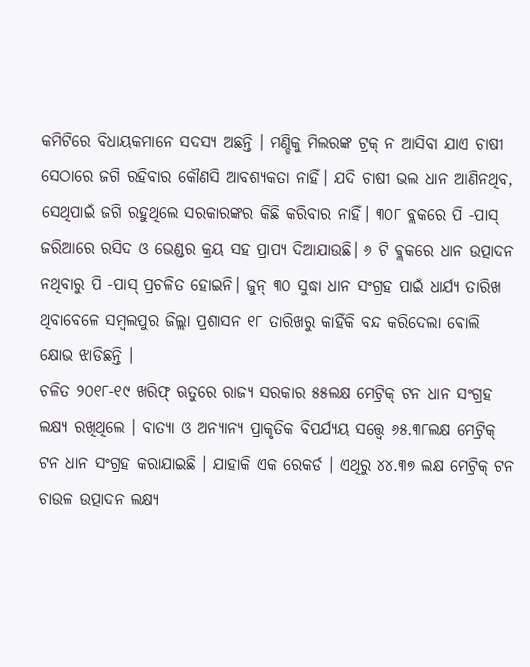କମିଟିରେ ବିଧାୟକମାନେ ସଦସ୍ୟ ଅଛନ୍ତି । ମଣ୍ଡିକୁ ମିଲରଙ୍କ ଟ୍ରକ୍ ନ ଆସିବା ଯାଏ ଚାଷୀ ସେଠାରେ ଜଗି ରହିବାର କୌଣସି ଆବଶ୍ୟକତା ନାହିଁ। ଯଦି ଚାଷୀ ଭଲ ଧାନ ଆଣିନଥିବ, ସେଥିପାଇଁ ଜଗି ରହୁଥିଲେ ସରକାରଙ୍କର କିଛି କରିବାର ନାହିଁ। ୩୦୮ ବ୍ଲକରେ ପି -ପାସ୍ ଜରିଆରେ ରସିଦ ଓ ଭେଣ୍ଡର କ୍ରୟ ସହ ପ୍ରାପ୍ୟ ଦିଆଯାଉଛି। ୬ ଟି ଵ୍ଲକରେ ଧାନ ଉତ୍ପାଦନ ନଥିବାରୁ ପି -ପାସ୍ ପ୍ରଚଳିତ ହୋଇନି। ଜୁନ୍ ୩୦ ସୁଦ୍ଧା ଧାନ ସଂଗ୍ରହ ପାଇଁ ଧାର୍ଯ୍ୟ ତାରିଖ ଥିବାବେଳେ ସମ୍ଵଲପୁର ଜିଲ୍ଲା ପ୍ରଶାସନ ୧୮ ତାରିଖରୁ କାହିଁକି ବନ୍ଦ କରିଦେଲା ଵୋଲି କ୍ଷୋଭ ଝାଡିଛନ୍ତି ।
ଚଳିତ ୨୦୧୮-୧୯ ଖରିଫ୍ ଋତୁରେ ରାଜ୍ୟ ସରକାର ୫୫ଲକ୍ଷ ମେଟ୍ରିକ୍ ଟନ ଧାନ ସଂଗ୍ରହ ଲକ୍ଷ୍ୟ ରଖିଥିଲେ । ବାତ୍ୟା ଓ ଅନ୍ୟାନ୍ୟ ପ୍ରାକୃତିକ ବିପର୍ଯ୍ୟୟ ସତ୍ତ୍ବେ ୬୫.୩୮ଲକ୍ଷ ମେଟ୍ରିକ୍ ଟନ ଧାନ ସଂଗ୍ରହ କରାଯାଇଛି । ଯାହାକି ଏକ ରେକର୍ଡ । ଏଥିରୁ ୪୪.୩୭ ଲକ୍ଷ ମେଟ୍ରିକ୍ ଟନ ଚାଉଳ ଉତ୍ପାଦନ ଲକ୍ଷ୍ୟ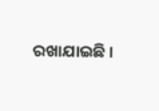ରଖାଯାଇଛି ।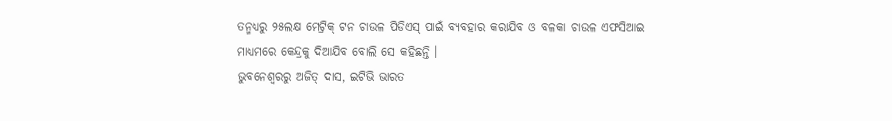ତନ୍ମଧ୍ୟରୁ ୨୫ଲକ୍ଷ ମେଟ୍ରିକ୍ ଟନ ଚାଉଳ ପିଡିଏସ୍ ପାଇଁ ବ୍ୟବହାର କରାଯିବ ଓ ବଳକା ଚାଉଳ ଏଫସିଆଇ ମାଧ୍ୟମରେ କେନ୍ଦ୍ରକୁ ଦିଆଯିବ ବୋଲି ସେ କହିଛନ୍ତି ।
ଭୁବନେଶ୍ବରରୁ ଅଜିତ୍ ଦାସ, ଇଟିଭି ଭାରତ